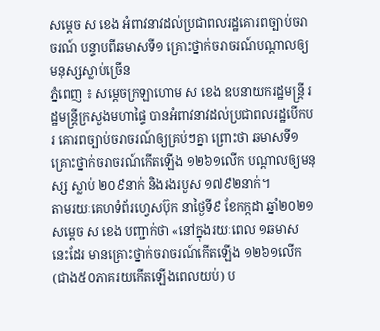សម្ដេច ស ខេង អំពាវនាវដល់ប្រជាពលរដ្ឋគោរពច្បាប់ចរាចរណ៍ បន្ទាបពីឆមាសទី១ គ្រោះថ្នាក់ចរាចរណ៍បណ្ដាលឲ្យមនុស្សស្លាប់ច្រើន
ភ្នំពេញ ៖ សម្ដេចក្រឡាហោម ស ខេង ឧបនាយករដ្ឋមន្ដ្រី រដ្ឋមន្ដ្រីក្រសួងមហាផ្ទៃ បានអំពាវនាវដល់ប្រជាពលរដ្ឋបើកបរ គោរពច្បាប់ចរាចរណ៍ឲ្យគ្រប់ៗគ្នា ព្រោះថា ឆមាសទី១ គ្រោះថ្នាក់ចរាចរណ៍កើតឡើង ១២៦១លើក បណ្ដាលឲ្យមនុស្ស ស្លាប់ ២០៩នាក់ និងរងរបួស ១៧៩២នាក់។
តាមរយៈគេហទំព័រហ្វេសប៊ុក នាថ្ងៃទី៩ ខែកក្កដា ឆ្នាំ២០២១ សម្ដេច ស ខេង បញ្ជាក់ថា «នៅក្នុងរយៈពេល ១ឆមាស នេះដែរ មានគ្រោះថ្នាក់ចរាចរណ៍កើតឡើង ១២៦១លើក (ជាង៥០ភាគរយកើតឡើងពេលយប់) ប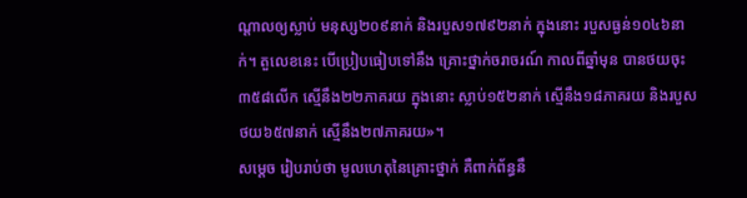ណ្ដាលឲ្យស្លាប់ មនុស្ស២០៩នាក់ និងរបួស១៧៩២នាក់ ក្នុងនោះ របួសធ្ងន់១០៤៦នាក់។ តួលេខនេះ បើប្រៀបធៀបទៅនឹង គ្រោះថ្នាក់ចរាចរណ៍ កាលពីឆ្នាំមុន បានថយចុះ៣៥៨លើក ស្មើនឹង២២ភាគរយ ក្នុងនោះ ស្លាប់១៥២នាក់ ស្មើនឹង១៨ភាគរយ និងរបួសថយ៦៥៧នាក់ ស្មើនឹង២៧ភាគរយ»។
សម្ដេច រៀបរាប់ថា មូលហេតុនៃគ្រោះថ្នាក់ គឺពាក់ព័ន្ធនឹ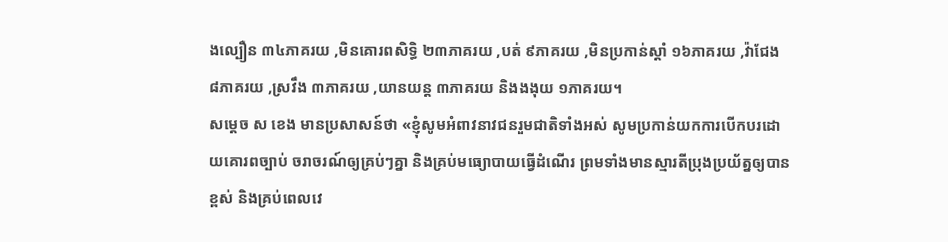ងល្បឿន ៣៤ភាគរយ ,មិនគោរពសិទ្ធិ ២៣ភាគរយ ,បត់ ៩ភាគរយ ,មិនប្រកាន់ស្តាំ ១៦ភាគរយ ,វ៉ាជែង ៨ភាគរយ ,ស្រវឹង ៣ភាគរយ ,យានយន្ត ៣ភាគរយ និងងងុយ ១ភាគរយ។
សម្ដេច ស ខេង មានប្រសាសន៍ថា «ខ្ញុំសូមអំពាវនាវជនរួមជាតិទាំងអស់ សូមប្រកាន់យកការបើកបរដោយគោរពច្បាប់ ចរាចរណ៍ឲ្យគ្រប់ៗគ្នា និងគ្រប់មធ្យោបាយធ្វើដំណើរ ព្រមទាំងមានស្មារតីប្រុងប្រយ័ត្នឲ្យបានខ្ពស់ និងគ្រប់ពេលវេ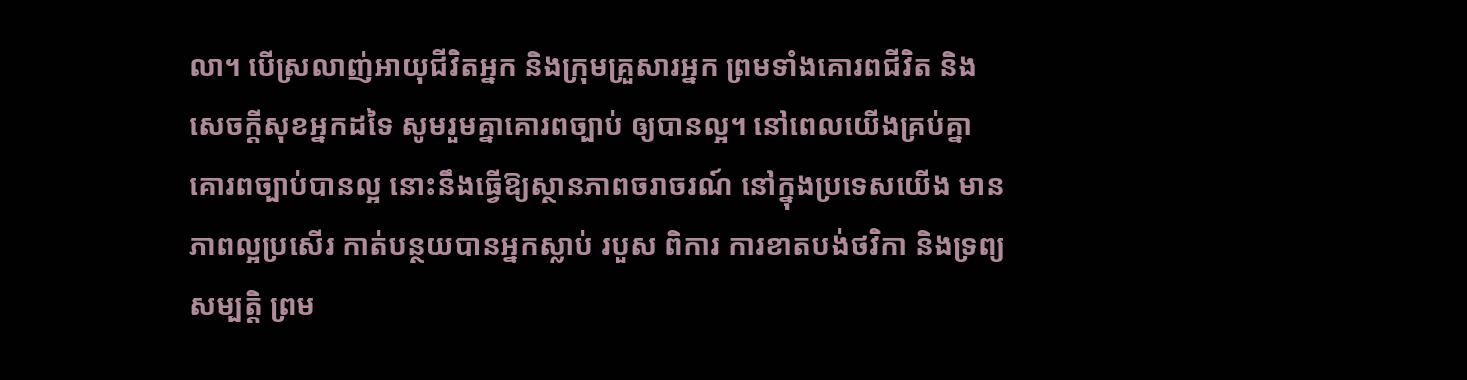លា។ បើស្រលាញ់អាយុជីវិតអ្នក និងក្រុមគ្រួសារអ្នក ព្រមទាំងគោរពជីវិត និងសេចក្ដីសុខអ្នកដទៃ សូមរួមគ្នាគោរពច្បាប់ ឲ្យបានល្អ។ នៅពេលយើងគ្រប់គ្នាគោរពច្បាប់បានល្អ នោះនឹងធ្វើឱ្យស្ថានភាពចរាចរណ៍ នៅក្នុងប្រទេសយើង មានភាពល្អប្រសើរ កាត់បន្ថយបានអ្នកស្លាប់ របួស ពិការ ការខាតបង់ថវិកា និងទ្រព្យសម្បត្តិ ព្រម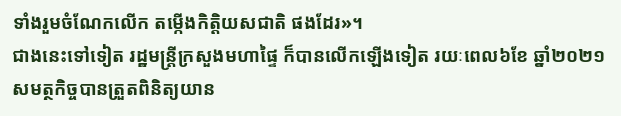ទាំងរួមចំណែកលើក តម្កើងកិត្តិយសជាតិ ផងដែរ»។
ជាងនេះទៅទៀត រដ្ឋមន្ដ្រីក្រសួងមហាផ្ទៃ ក៏បានលើកឡើងទៀត រយៈពេល៦ខែ ឆ្នាំ២០២១ សមត្ថកិច្ចបានត្រួតពិនិត្យយាន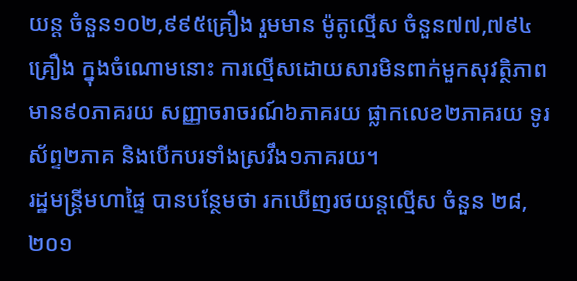យន្ត ចំនួន១០២,៩៩៥គ្រឿង រួមមាន ម៉ូតូល្មើស ចំនួន៧៧,៧៩៤គ្រឿង ក្នុងចំណោមនោះ ការល្មើសដោយសារមិនពាក់មួកសុវត្ថិភាព មាន៩០ភាគរយ សញ្ញាចរាចរណ៍៦ភាគរយ ផ្លាកលេខ២ភាគរយ ទូរស័ព្ទ២ភាគ និងបើកបរទាំងស្រវឹង១ភាគរយ។
រដ្ឋមន្ដ្រីមហាផ្ទៃ បានបន្ថែមថា រកឃើញរថយន្តល្មើស ចំនួន ២៨,២០១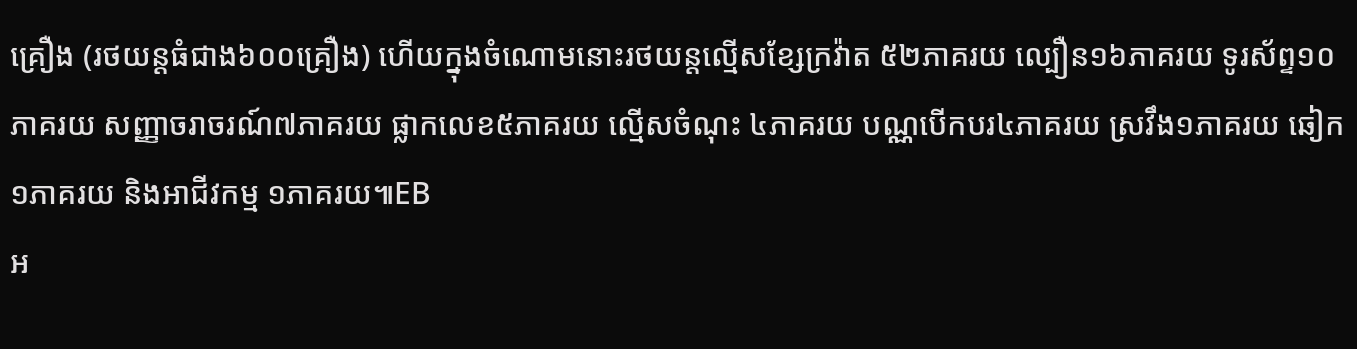គ្រឿង (រថយន្តធំជាង៦០០គ្រឿង) ហើយក្នុងចំណោមនោះរថយន្តល្មើសខ្សែក្រវ៉ាត ៥២ភាគរយ ល្បឿន១៦ភាគរយ ទូរស័ព្ទ១០ភាគរយ សញ្ញាចរាចរណ៍៧ភាគរយ ផ្លាកលេខ៥ភាគរយ ល្មើសចំណុះ ៤ភាគរយ បណ្ណបើកបរ៤ភាគរយ ស្រវឹង១ភាគរយ ឆៀក ១ភាគរយ និងអាជីវកម្ម ១ភាគរយ៕EB
អ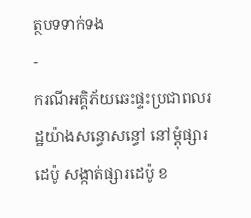ត្ថបទទាក់ទង
-
ករណីអគ្គិភ័យឆេះផ្ទះប្រជាពលរដ្ឋយ៉ាងសន្ធោសន្ធៅ នៅម្ដុំផ្សារដេប៉ូ សង្កាត់ផ្សារដេប៉ូ ខ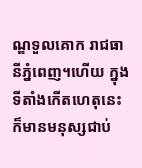ណ្ឌទួលគោក រាជធានីភ្នំពេញ។ហើយ ក្នុងទីតាំងកើតហេតុនេះ ក៏មានមនុស្សជាប់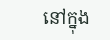នៅក្នុង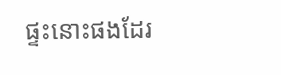ផ្ទះនោះផងដែរ